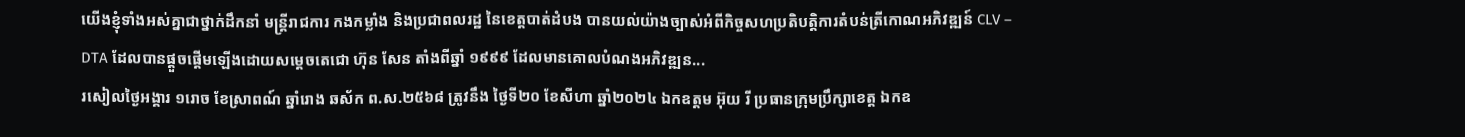យើងខ្ញុំទាំងអស់គ្នាជាថ្នាក់ដឹកនាំ មន្ត្រីរាជការ កងកម្លាំង និងប្រជាពលរដ្ឋ នៃខេត្តបាត់ដំបង បានយល់យ៉ាងច្បាស់អំពីកិច្ចសហប្រតិបត្តិការតំបន់ត្រីកោណអភិវឌ្ឍន៍ CLV – DTA ដែលបានផ្តួចផ្តើមឡើងដោយសម្តេចតេជោ ហ៊ុន សែន តាំងពីឆ្នាំ ១៩៩៩ ដែលមានគោលបំណងអភិវឌ្ឍន...
រសៀលថ្ងៃអង្គារ ១រោច ខែស្រាពណ៍ ឆ្នាំរោង ឆស័ក ព.ស.២៥៦៨ ត្រូវនឹង ថ្ងៃទី២០ ខែសីហា ឆ្នាំ២០២៤ ឯកឧត្តម អ៊ុយ រី ប្រធានក្រុមប្រឹក្សាខេត្ត ឯកឧ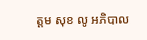ត្តម សុខ លូ អភិបាល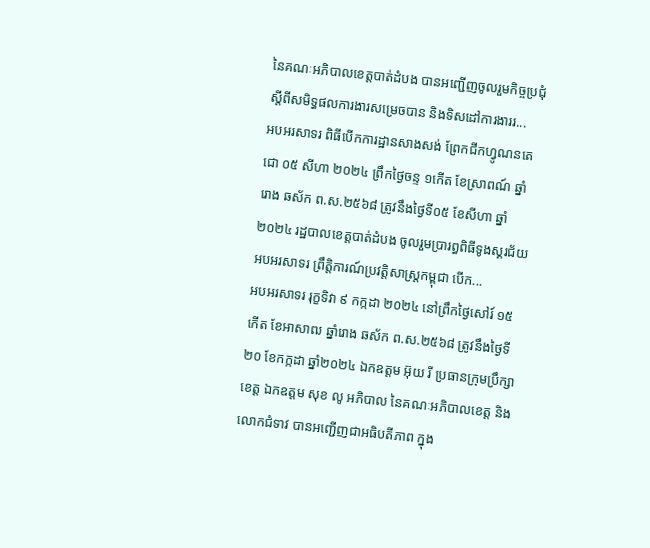នៃគណៈអភិបាលខេត្តបាត់ដំបង បានអញ្ជើញចូលរួមកិច្ចប្រជុំស្តីពីសមិទ្ធផលការងារសម្រេចបាន និងទិសដៅការងាររ...
អបអរសាទរ ពិធីបើកការដ្ឋានសាងសង់ ព្រែកជីកហ្វូណនតេជោ ០៥ សីហា ២០២៤ ព្រឹកថ្ងៃចន្ទ ១កើត ខែស្រាពណ៍ ឆ្នាំរោង ឆស័ក ព.ស.២៥៦៨ ត្រូវនឹងថ្ងៃទី០៥ ខែសីហា ឆ្នាំ២០២៤ រដ្ឋបាលខេត្តបាត់ដំបង ចូលរួមប្រារព្ធពិធីទូងស្គរជ័យ អបអរសាទរ ព្រឹត្តិការណ៍ប្រវត្តិសាស្ត្រកម្ពុជា បើក...
អបអរសាទរ រុក្ខទិវា ៩ កក្កដា ២០២៤ នៅព្រឹកថ្ងៃសៅរ៍ ១៥កើត ខែអាសាឍ ឆ្នាំរោង ឆស័ក ព.ស.២៥៦៨ ត្រូវនឹងថ្ងៃទី២០ ខែកក្កដា ឆ្នាំ២០២៤ ឯកឧត្តម អ៊ុយ រី ប្រធានក្រុមប្រឹក្សាខេត្ត ឯកឧត្តម សុខ លូ អភិបាល នៃគណៈអភិបាលខេត្ត និងលោកជំទាវ បានអញ្ជើញជាអធិបតីភាព ក្នុង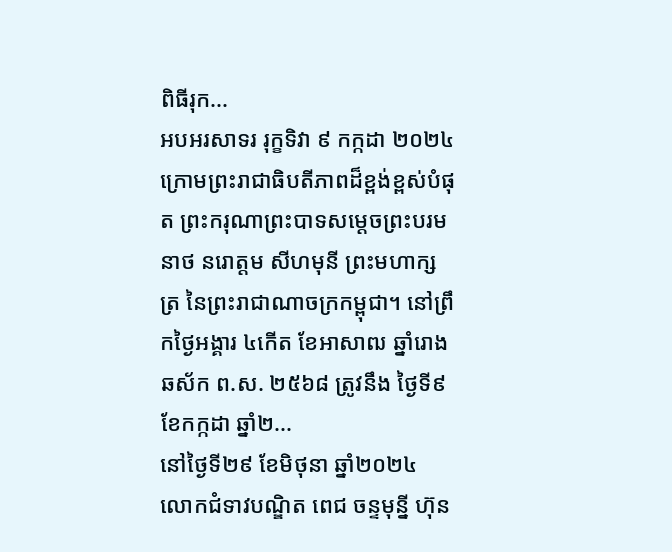ពិធីរុក...
អបអរសាទរ រុក្ខទិវា ៩ កក្កដា ២០២៤ ក្រោមព្រះរាជាធិបតីភាពដ៏ខ្ពង់ខ្ពស់បំផុត ព្រះករុណាព្រះបាទសម្ដេចព្រះបរមនាថ នរោត្តម សីហមុនី ព្រះមហាក្សត្រ នៃព្រះរាជាណាចក្រកម្ពុជា។ នៅព្រឹកថ្ងៃអង្គារ ៤កើត ខែអាសាឍ ឆ្នាំរោង ឆស័ក ព.ស. ២៥៦៨ ត្រូវនឹង ថ្ងៃទី៩ ខែកក្កដា ឆ្នាំ២...
នៅថ្ងៃទី២៩ ខែមិថុនា ឆ្នាំ២០២៤ លោកជំទាវបណ្ឌិត ពេជ ចន្ទមុន្នី ហ៊ុន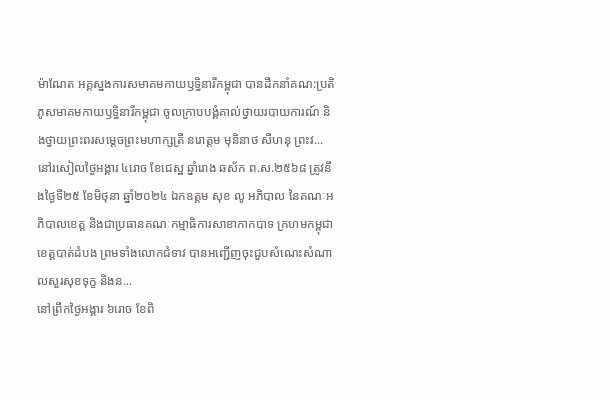ម៉ាណែត អគ្គស្នងការសមាគមកាយឫទ្ធិនារីកម្ពុជា បានដឹកនាំគណ:ប្រតិភូសមាគមកាយឫទ្ធិនារីកម្ពុជា ចូលក្រាបបង្គំគាល់ថ្វាយរបាយការណ៍ និងថ្វាយព្រះពរសម្តេចព្រះមហាក្សត្រី នរោត្តម មុនិនាថ សីហនុ ព្រះវ...
នៅរសៀលថ្ងៃអង្គារ ៤រោច ខែជេស្ឋ ឆ្នាំរោង ឆស័ក ព.ស.២៥៦៨ ត្រូវនឹងថ្ងៃទី២៥ ខែមិថុនា ឆ្នាំ២០២៤ ឯកឧត្តម សុខ លូ អភិបាល នៃគណៈអភិបាលខេត្ត និងជាប្រធានគណៈកម្មាធិការសាខាកាកបាទ ក្រហមកម្ពុជាខេត្តបាត់ដំបង ព្រមទាំងលោកជំទាវ បានអញ្ជើញចុះជួបសំណេះសំណាលសួរសុខទុក្ខ និងន...
នៅព្រឹកថ្ងៃអង្គារ ៦រោច ខែពិ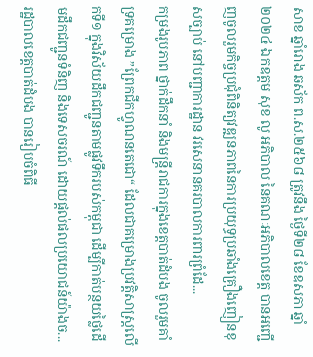សាខ ឆ្នាំរោង ឆស័ក ព.ស.២៥៦៨ ត្រូវនឹង ថ្ងៃទី២៨ ខែឧសភា ឆ្នាំ២០២៤ ឯកឧត្តម សុខ លូ អភិបាល នៃគណៈអភិបាលខេត្ត បានអញ្ជើញចូលរួមកិច្ចប្រជុំពិនិត្យវឌ្ឍនភាពនៃការប្រយុទ្ធប្រឆាំងគ្រឿងញៀនខុសច្បាប់ នៅបញ្ជាការដ្ឋាន វរសេនានគរបាលការពារព្រំដែ...
កម្រងរូបភាព ថ្នាក់ដឹកនាំ និងមន្ត្រីរាជការក្នុងខេត្តបាត់ដំបង ចូលរួមគាំទ្រគម្រោង ”ព្រែកជីកហ្វូណនតេជោ“ ដែលជាគម្រោងប្រវត្តិសាស្ត្រលើកទី១ ក្នុងវិស័យដឹកជញ្ជូនតាមផ្លូវទឹករបស់កម្ពុជា ដើម្បីកាត់បន្ថយថ្លៃដើមដឹកជញ្ជូនទំនិញ និងទេសចរណ៍ ដោយផ្តល់ផលប្រយោជន៍យ៉ាងច...
រដ្ឋបាលខេត្តបាត់ដំបង បានរៀបចំពិធី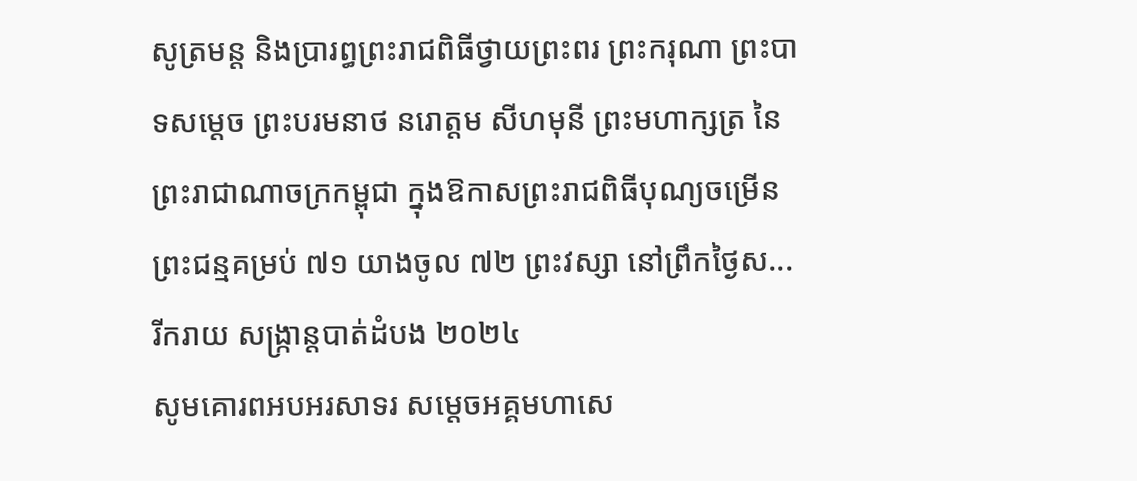សូត្រមន្ត និងប្រារព្ធព្រះរាជពិធីថ្វាយព្រះពរ ព្រះករុណា ព្រះបាទសម្តេច ព្រះបរមនាថ នរោត្តម សីហមុនី ព្រះមហាក្សត្រ នៃព្រះរាជាណាចក្រកម្ពុជា ក្នុងឱកាសព្រះរាជពិធីបុណ្យចម្រើនព្រះជន្មគម្រប់ ៧១ យាងចូល ៧២ ព្រះវស្សា នៅព្រឹកថ្ងៃស...
រីករាយ សង្ក្រាន្តបាត់ដំបង ២០២៤
សូមគោរពអបអរសាទរ សម្តេចអគ្គមហាសេ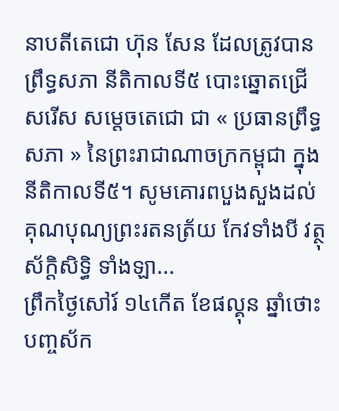នាបតីតេជោ ហ៊ុន សែន ដែលត្រូវបានព្រឹទ្ធសភា នីតិកាលទី៥ បោះឆ្នោតជ្រើសរើស សម្ដេចតេជោ ជា « ប្រធានព្រឹទ្ធសភា » នៃព្រះរាជាណាចក្រកម្ពុជា ក្នុងនីតិកាលទី៥។ សូមគោរពបួងសួងដល់គុណបុណ្យព្រះរតនត្រ័យ កែវទាំងបី វត្ថុស័ក្តិសិទ្ធិ ទាំងឡា...
ព្រឹកថ្ងៃសៅរ៍ ១៤កើត ខែផល្គុន ឆ្នាំថោះ បញ្ចស័ក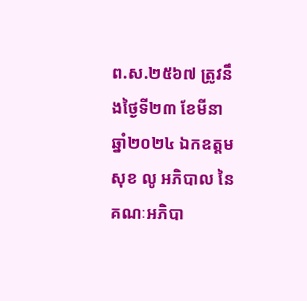ព.ស.២៥៦៧ ត្រូវនឹងថ្ងៃទី២៣ ខែមីនា ឆ្នាំ២០២៤ ឯកឧត្តម សុខ លូ អភិបាល នៃគណៈអភិបា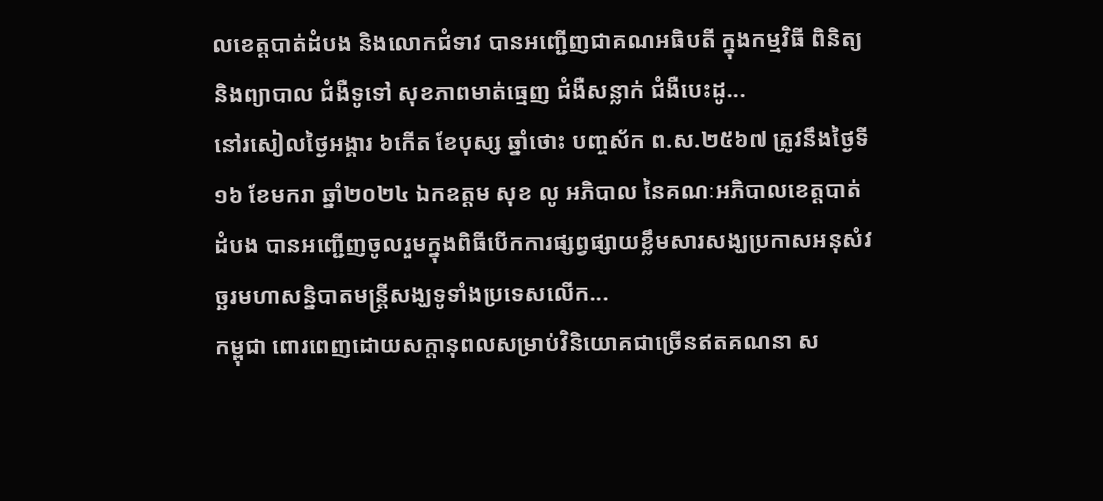លខេត្តបាត់ដំបង និងលោកជំទាវ បានអញ្ជើញជាគណអធិបតី ក្នុងកម្មវិធី ពិនិត្យ និងព្យាបាល ជំងឺទូទៅ សុខភាពមាត់ធ្មេញ ជំងឺសន្លាក់ ជំងឺបេះដូ...
នៅរសៀលថ្ងៃអង្គារ ៦កើត ខែបុស្ស ឆ្នាំថោះ បញ្ចស័ក ព.ស.២៥៦៧ ត្រូវនឹងថ្ងៃទី ១៦ ខែមករា ឆ្នាំ២០២៤ ឯកឧត្តម សុខ លូ អភិបាល នៃគណៈអភិបាលខេត្តបាត់ដំបង បានអញ្ជើញចូលរួមក្នុងពិធីបើកការផ្សព្វផ្សាយខ្លឹមសារសង្ឃប្រកាសអនុសំវច្ឆរមហាសន្និបាតមន្រ្តីសង្ឃទូទាំងប្រទេសលើក...
កម្ពុជា ពោរពេញដោយសក្តានុពលសម្រាប់វិនិយោគជាច្រើនឥតគណនា ស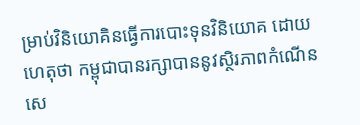ម្រាប់វិនិយោគិនធ្វើការបោះទុនវិនិយោគ ដោយហេតុថា កម្ពុជាបានរក្សាបាននូវស្ថិរភាពកំណើនសេ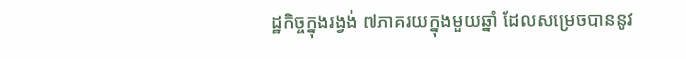ដ្ឋកិច្ចក្នុងរង្វង់ ៧ភាគរយក្នុងមួយឆ្នាំ ដែលសម្រេចបាននូវ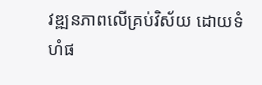វឌ្ឍនភាពលើគ្រប់វិស័យ ដោយទំហំផ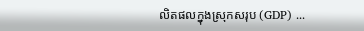លិតផលក្នុងស្រុកសរុប (GDP) ...